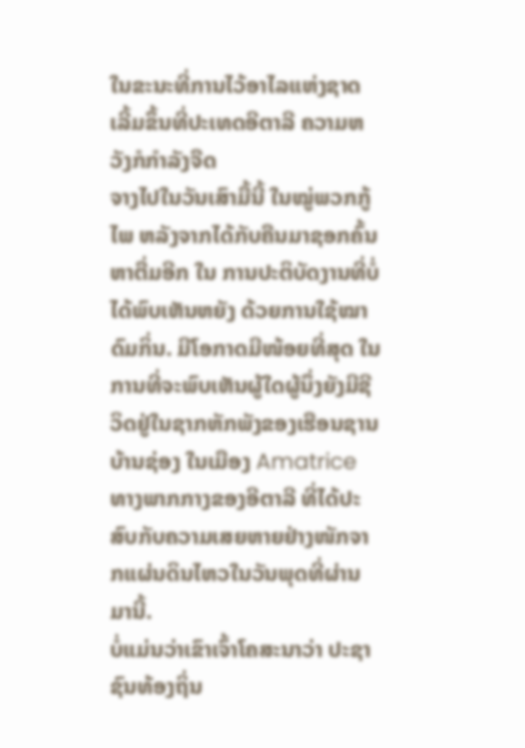ໃນຂະນະທີ່ການໄວ້ອາໄລແຫ່ງຊາດເລີ້ມຂຶ້ນທີ່ປະເທດອີຕາລີ ຄວາມຫວັງກໍກຳລັງຈືດ
ຈາງໄປໃນວັນເສົາມື້ນີ້ ໃນໝູ່ພວກກູ້ໄພ ຫລັງຈາກໄດ້ກັບຄືນມາຊອກຄົ້ນຫາຕື່ມອີກ ໃນ ການປະຕິບັດງານທີ່ບໍ່ໄດ້ພົບເຫັນຫຍັງ ດ້ວຍການໃຊ້ໝາດົມກິ່ນ. ມີໂອກາດມີໜ້ອຍທີ່ສຸດ ໃນການທີ່ຈະພົບເຫັນຜູ້ໃດຜູ້ນຶ່ງຍັງມີຊີວິດຢູ່ໃນຊາກຫັກພັງຂອງເຮືອນຊານບ້ານຊ່ອງ ໃນເມືອງ Amatrice ທາງພາກກາງຂອງອີຕາລີ ທີ່ໄດ້ປະສົບກັບຄວາມເສຍຫາຍຢ່າງໜັກຈາກແຜ່ນດິນໄຫວໃນວັນພຸດທີ່ຜ່ານມານີ້.
ບໍ່ແມ່ນວ່າເຂົາເຈົ້າໂຄສະນາວ່າ ປະຊາຊົນທ້ອງຖິ່ນ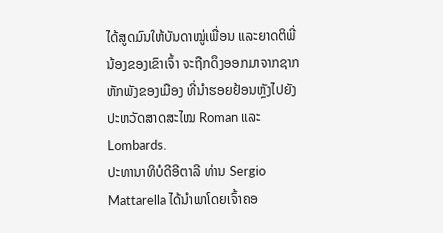ໄດ້ສູດມົນໃຫ້ບັນດາໝູ່ເພື່ອນ ແລະຍາດຕິພີ່ນ້ອງຂອງເຂົາເຈົ້າ ຈະຖືກດຶງອອກມາຈາກຊາກຫັກພັງຂອງເມືອງ ທີ່ນຳຮອຍຢ້ອນຫຼັງໄປຍັງປະຫວັດສາດສະໄໝ Roman ແລະ Lombards.
ປະທານາທິບໍດີອີຕາລີ ທ່ານ Sergio Mattarella ໄດ້ນຳພາໂດຍເຈົ້າຄອ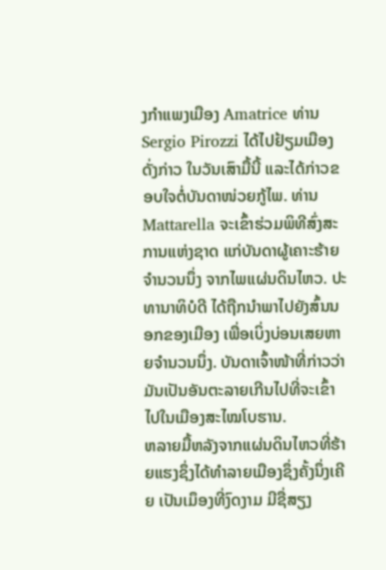ງກຳແພງເມືອງ Amatrice ທ່ານ Sergio Pirozzi ໄດ້ໄປຢ້ຽມເມືອງດັ່ງກ່າວ ໃນວັນເສົາມື້ນີ້ ແລະໄດ້ກ່າວຂອບໃຈຕໍ່ບັນດາໜ່ວຍກູ້ໄພ. ທ່ານ Mattarella ຈະເຂົ້າຮ່ວມພິທີສົ່ງສະການແຫ່ງຊາດ ແກ່ບັນດາຜູ້ເຄາະຮ້າຍຈຳນວນນຶ່ງ ຈາກໄພແຜ່ນດິນໄຫວ. ປະທານາທິບໍດີ ໄດ້ຖືກນຳພາໄປຍັງສົ້ນນອກຂອງເມືອງ ເພື່ອເບິ່ງບ່ອນເສຍຫາຍຈຳນວນນຶ່ງ. ບັນດາເຈົ້າໜ້າທີ່ກ່າວວ່າ ມັນເປັນອັນຕະລາຍເກີນໄປທີ່ຈະເຂົ້າໄປໃນເມືອງສະໄໝໂບຮານ.
ຫລາຍມື້ຫລັງຈາກແຜ່ນດິນໄຫວທີ່ຮ້າຍແຮງຊຶ່ງໄດ້ທຳລາຍເມືອງຊຶ່ງຄັ້ງນຶ່ງເຄີຍ ເປັນເມຶອງທີ່ງົດງາມ ມີຊື່ສຽງ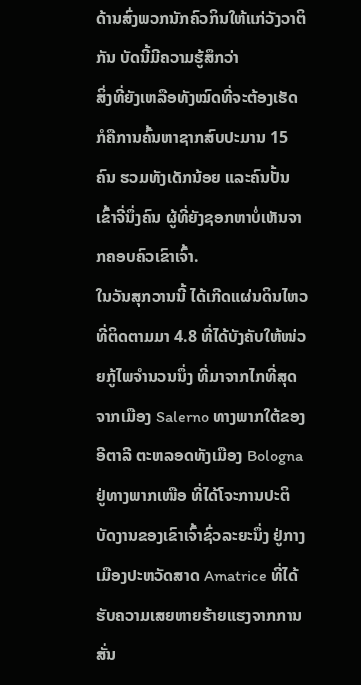ດ້ານສົ່ງພວກນັກຄົວກິນໃຫ້ແກ່ວັງວາຕິກັນ ບັດນີ້ມີຄວາມຮູ້ສຶກວ່າ
ສິ່ງທີ່ຍັງເຫລືອທັງໝົດທີ່ຈະຕ້ອງເຮັດ ກໍຄືການຄົ້ນຫາຊາກສົບປະມານ 15 ຄົນ ຮວມທັງເດັກນ້ອຍ ແລະຄົນປັ້ນເຂົ້າຈີ່ນຶ່ງຄົນ ຜູ້ທີ່ຍັງຊອກຫາບໍ່ເຫັນຈາກຄອບຄົວເຂົາເຈົ້າ.
ໃນວັນສຸກວານນີ້ ໄດ້ເກີດແຜ່ນດິນໄຫວທີ່ຕິດຕາມມາ 4.8 ທີ່ໄດ້ບັງຄັບໃຫ້ໜ່ວຍກູ້ໄພຈຳນວນນຶ່ງ ທີ່ມາຈາກໄກທີ່ສຸດຈາກເມືອງ Salerno ທາງພາກໃຕ້ຂອງອີຕາລີ ຕະຫລອດທັງເມືອງ Bologna ຢູ່ທາງພາກເໜືອ ທີ່ໄດ້ໂຈະການປະຕິບັດງານຂອງເຂົາເຈົ້າຊົ່ວລະຍະນຶ່ງ ຢູ່ກາງເມືອງປະຫວັດສາດ Amatrice ທີ່ໄດ້ຮັບຄວາມເສຍຫາຍຮ້າຍແຮງຈາກການສັ່ນ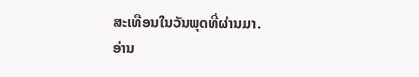ສະເທືອນໃນວັນພຸດທີ່ຜ່ານມາ.
ອ່ານ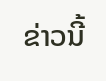ຂ່າວນີ້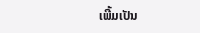ເພີ້ມເປັນ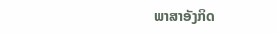ພາສາອັງກິດ